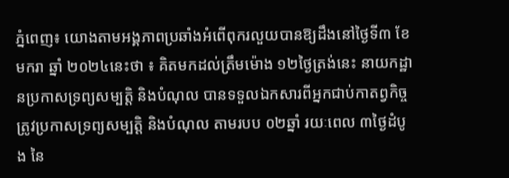ភ្នំពេញ៖ យោងតាមអង្គភាពប្រឆាំងអំពើពុករលួយបានឱ្យដឹងនៅថ្ងៃទី៣ ខែមករា ឆ្នាំ ២០២៤នេះថា ៖ គិតមកដល់ត្រឹមម៉ោង ១២ថ្ងៃត្រង់នេះ នាយកដ្ឋានប្រកាសទ្រព្យសម្បត្តិ និងបំណុល បានទទួលឯកសារពីអ្នកជាប់កាតព្វកិច្ចត្រូវប្រកាសទ្រព្យសម្បត្តិ និងបំណុល តាមរបប ០២ឆ្នាំ រយៈពេល ៣ថ្ងៃដំបូង នៃ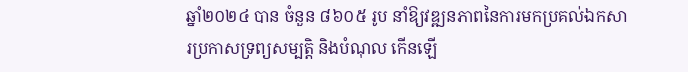ឆ្នាំ២០២៤ បាន ចំនួន ៨៦០៥ រូប នាំឱ្យវឌ្ឍនភាពនៃការមកប្រគល់ឯកសារប្រកាសទ្រព្យសម្បត្តិ និងបំណុល កើនឡើ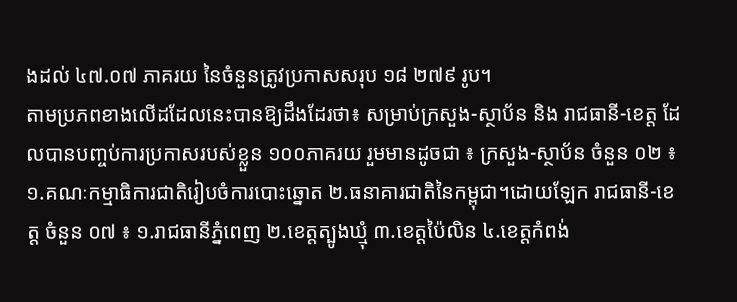ងដល់ ៤៧.០៧ ភាគរយ នៃចំនួនត្រូវប្រកាសសរុប ១៨ ២៧៩ រូប។
តាមប្រភពខាងលើដដែលនេះបានឱ្យដឹងដែរថា៖ សម្រាប់ក្រសួង-ស្ថាប័ន និង រាជធានី-ខេត្ត ដែលបានបញ្ចប់ការប្រកាសរបស់ខ្លួន ១០០ភាគរយ រួមមានដូចជា ៖ ក្រសួង-ស្ថាប័ន ចំនួន ០២ ៖ ១.គណៈកម្មាធិការជាតិរៀបចំការបោះឆ្នោត ២.ធនាគារជាតិនៃកម្ពុជា។ដោយឡែក រាជធានី-ខេត្ត ចំនួន ០៧ ៖ ១.រាជធានីភ្នំពេញ ២.ខេត្តត្បូងឃ្មុំ ៣.ខេត្តប៉ៃលិន ៤.ខេត្តកំពង់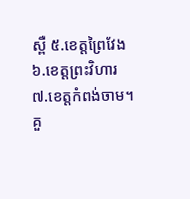ស្ពឺ ៥.ខេត្តព្រៃវែង ៦.ខេត្តព្រះវិហារ ៧.ខេត្តកំពង់ចាម។
គួ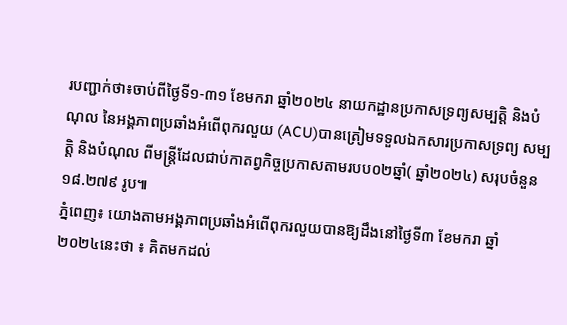របញ្ជាក់ថា៖ចាប់ពីថ្ងៃទី១-៣១ ខែមករា ឆ្នាំ២០២៤ នាយកដ្ឋានប្រកាសទ្រព្យសម្បត្តិ និងបំណុល នៃអង្គភាពប្រឆាំងអំពើពុករលួយ (ACU)បានត្រៀមទទួលឯកសារប្រកាសទ្រព្យ សម្បត្តិ និងបំណុល ពីមន្ត្រីដែលជាប់កាតព្វកិច្ចប្រកាសតាមរបប០២ឆ្នាំ( ឆ្នាំ២០២៤) សរុបចំនួន ១៨.២៧៩ រូប៕
ភ្នំពេញ៖ យោងតាមអង្គភាពប្រឆាំងអំពើពុករលួយបានឱ្យដឹងនៅថ្ងៃទី៣ ខែមករា ឆ្នាំ ២០២៤នេះថា ៖ គិតមកដល់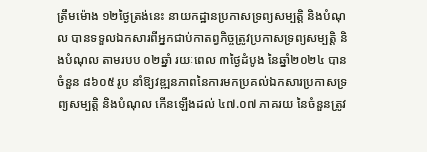ត្រឹមម៉ោង ១២ថ្ងៃត្រង់នេះ នាយកដ្ឋានប្រកាសទ្រព្យសម្បត្តិ និងបំណុល បានទទួលឯកសារពីអ្នកជាប់កាតព្វកិច្ចត្រូវប្រកាសទ្រព្យសម្បត្តិ និងបំណុល តាមរបប ០២ឆ្នាំ រយៈពេល ៣ថ្ងៃដំបូង នៃឆ្នាំ២០២៤ បាន ចំនួន ៨៦០៥ រូប នាំឱ្យវឌ្ឍនភាពនៃការមកប្រគល់ឯកសារប្រកាសទ្រព្យសម្បត្តិ និងបំណុល កើនឡើងដល់ ៤៧.០៧ ភាគរយ នៃចំនួនត្រូវ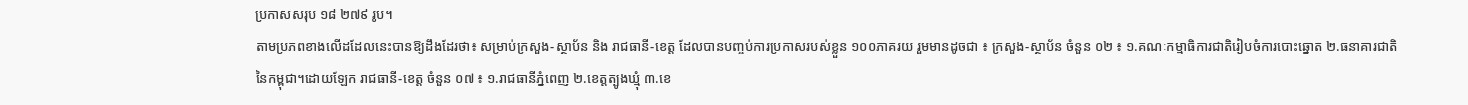ប្រកាសសរុប ១៨ ២៧៩ រូប។
តាមប្រភពខាងលើដដែលនេះបានឱ្យដឹងដែរថា៖ សម្រាប់ក្រសួង-ស្ថាប័ន និង រាជធានី-ខេត្ត ដែលបានបញ្ចប់ការប្រកាសរបស់ខ្លួន ១០០ភាគរយ រួមមានដូចជា ៖ ក្រសួង-ស្ថាប័ន ចំនួន ០២ ៖ ១.គណៈកម្មាធិការជាតិរៀបចំការបោះឆ្នោត ២.ធនាគារជាតិនៃកម្ពុជា។ដោយឡែក រាជធានី-ខេត្ត ចំនួន ០៧ ៖ ១.រាជធានីភ្នំពេញ ២.ខេត្តត្បូងឃ្មុំ ៣.ខេ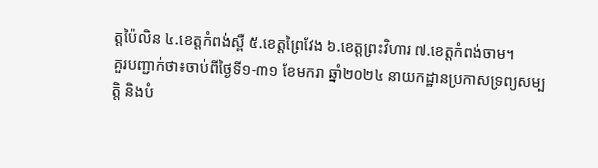ត្តប៉ៃលិន ៤.ខេត្តកំពង់ស្ពឺ ៥.ខេត្តព្រៃវែង ៦.ខេត្តព្រះវិហារ ៧.ខេត្តកំពង់ចាម។
គួរបញ្ជាក់ថា៖ចាប់ពីថ្ងៃទី១-៣១ ខែមករា ឆ្នាំ២០២៤ នាយកដ្ឋានប្រកាសទ្រព្យសម្បត្តិ និងបំ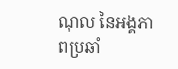ណុល នៃអង្គភាពប្រឆាំ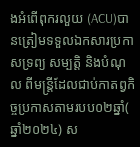ងអំពើពុករលួយ (ACU)បានត្រៀមទទួលឯកសារប្រកាសទ្រព្យ សម្បត្តិ និងបំណុល ពីមន្ត្រីដែលជាប់កាតព្វកិច្ចប្រកាសតាមរបប០២ឆ្នាំ( ឆ្នាំ២០២៤) ស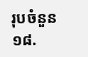រុបចំនួន ១៨.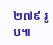២៧៩ រូប៕